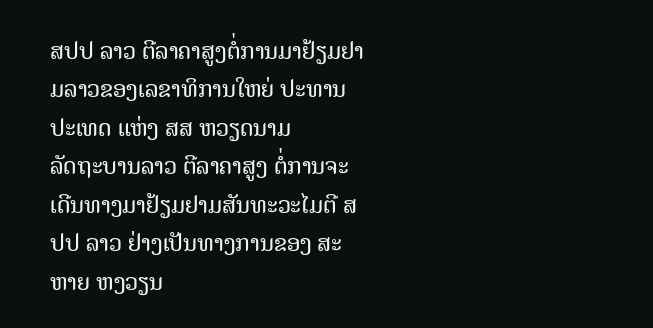ສປປ ລາວ ຕີລາຄາສູງຕໍ່ການມາຢ້ຽມຢາມລາວຂອງເລຂາທິການໃຫຍ່ ປະທານປະເທດ ແຫ່ງ ສສ ຫວຽດນາມ
ລັດຖະບານລາວ ຕີລາຄາສູງ ຕໍ່ການຈະເດີນທາງມາຢ້ຽມຢາມສັນທະວະໄມຕີ ສປປ ລາວ ຢ່າງເປັນທາງການຂອງ ສະຫາຍ ຫງວຽນ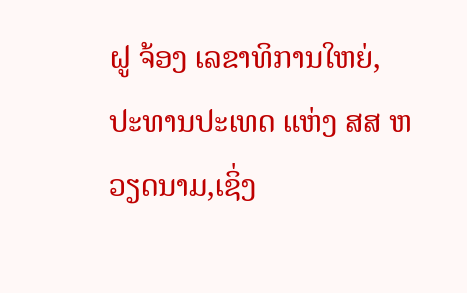ຝູ ຈ້ອງ ເລຂາທິການໃຫຍ່, ປະທານປະເທດ ແຫ່ງ ສສ ຫວຽດນາມ,ເຊິ່ງ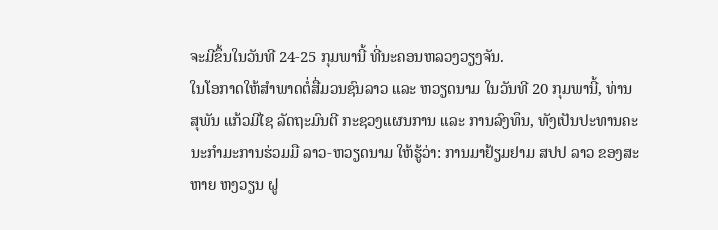ຈະມີຂຶ້ນໃນວັນທີ 24-25 ກຸມພານີ້ ທີ່ນະຄອນຫລວງວຽງຈັນ.
ໃນໂອກາດໃຫ້ສຳພາດຕໍ່ສື່ມວນຊົນລາວ ແລະ ຫວຽດນາມ ໃນວັນທີ 20 ກຸມພານີ້, ທ່ານ ສຸພັນ ແກ້ວມີໄຊ ລັດຖະມົນຕີ ກະຊວງແຜນການ ແລະ ການລົງທຶນ, ທັງເປັນປະທານຄະນະກຳມະການຮ່ວມມື ລາວ-ຫວຽດນາມ ໃຫ້ຮູ້ວ່າ: ການມາຢ້ຽມຢາມ ສປປ ລາວ ຂອງສະຫາຍ ຫງວຽນ ຝູ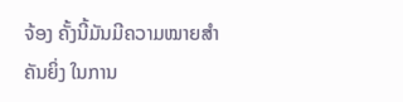ຈ້ອງ ຄັ້ງນີ້ມັນມີຄວາມໝາຍສຳຄັນຍິ່ງ ໃນການ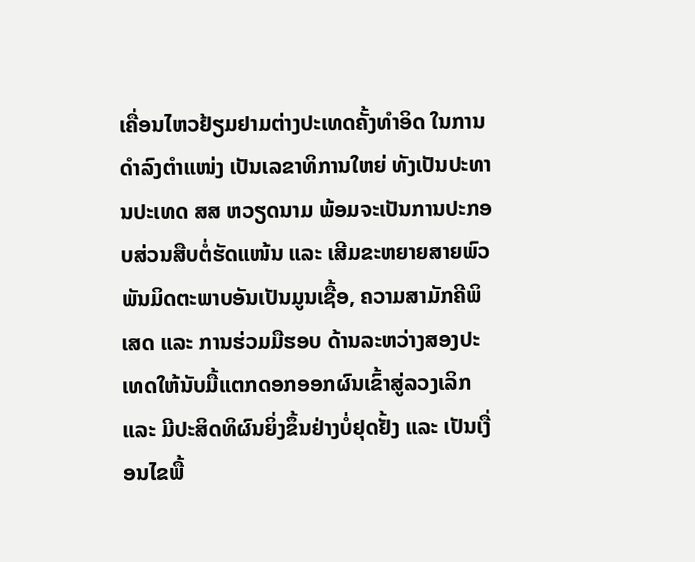ເຄື່ອນໄຫວຢ້ຽມຢາມຕ່າງປະເທດຄັ້ງທຳອິດ ໃນການດຳລົງຕຳແໜ່ງ ເປັນເລຂາທິການໃຫຍ່ ທັງເປັນປະທານປະເທດ ສສ ຫວຽດນາມ ພ້ອມຈະເປັນການປະກອບສ່ວນສືບຕໍ່ຮັດແໜ້ນ ແລະ ເສີມຂະຫຍາຍສາຍພົວພັນມິດຕະພາບອັນເປັນມູນເຊື້ອ, ຄວາມສາມັກຄີພິເສດ ແລະ ການຮ່ວມມືຮອບ ດ້ານລະຫວ່າງສອງປະເທດໃຫ້ນັບມື້ແຕກດອກອອກຜົນເຂົ້າສູ່ລວງເລິກ ແລະ ມີປະສິດທິຜົນຍິ່ງຂຶ້ນຢ່າງບໍ່ຢຸດຢັ້ງ ແລະ ເປັນເງື່ອນໄຂພື້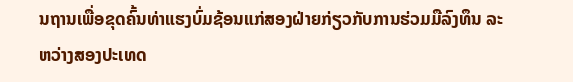ນຖານເພື່ອຂຸດຄົ້ນທ່າແຮງບົ່ມຊ້ອນແກ່ສອງຝ່າຍກ່ຽວກັບການຮ່ວມມືລົງທຶນ ລະຫວ່າງສອງປະເທດ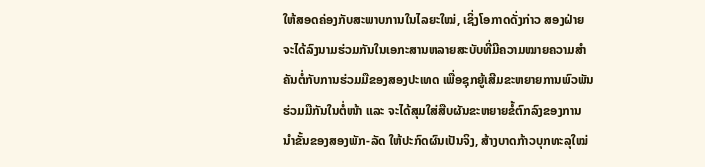ໃຫ້ສອດຄ່ອງກັບສະພາບການໃນໄລຍະໃໝ່, ເຊິ່ງໂອກາດດັ່ງກ່າວ ສອງຝ່າຍຈະໄດ້ລົງນາມຮ່ວມກັນໃນເອກະສານຫລາຍສະບັບທີ່ມີຄວາມໝາຍຄວາມສໍາ ຄັນຕໍ່ກັບການຮ່ວມມືຂອງສອງປະເທດ ເພື່ອຊຸກຍູ້ເສີມຂະຫຍາຍການພົວພັນຮ່ວມມືກັນໃນຕໍ່ໜ້າ ແລະ ຈະໄດ້ສຸມໃສ່ສືບຜັນຂະຫຍາຍຂໍ້ຕົກລົງຂອງການ ນໍາຂັ້ນຂອງສອງພັກ-ລັດ ໃຫ້ປະກົດຜົນເປັນຈິງ, ສ້າງບາດກ້າວບຸກທະລຸໃໝ່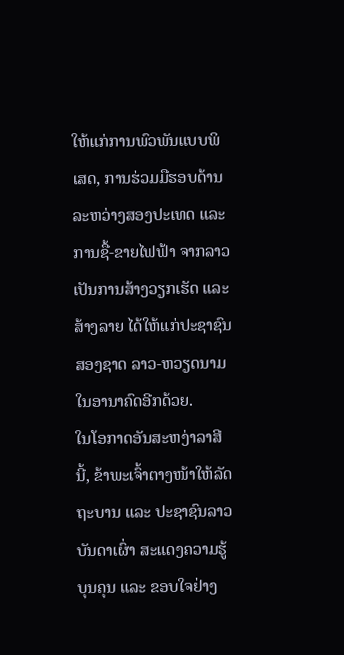ໃຫ້ແກ່ການພົວພັນແບບພິເສດ, ການຮ່ວມມືຮອບດ້ານລະຫວ່າງສອງປະເທດ ແລະ ການຊື້-ຂາຍໄຟຟ້າ ຈາກລາວ ເປັນການສ້າງວຽກເຮັດ ແລະ ສ້າງລາຍ ໄດ້ໃຫ້ແກ່ປະຊາຊົນສອງຊາດ ລາວ-ຫວຽດນາມໃນອານາຄົດອີກດ້ວຍ.
ໃນໂອກາດອັນສະຫງ່າລາສີນີ້, ຂ້າພະເຈົ້າຕາງໜ້າໃຫ້ລັດຖະບານ ແລະ ປະຊາຊົນລາວບັນດາເຜົ່າ ສະແດງຄວາມຮູ້ບຸນຄຸນ ແລະ ຂອບໃຈຢ່າງ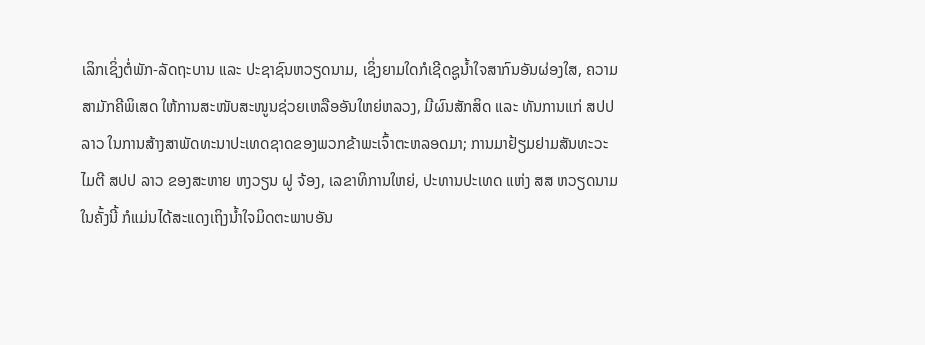ເລິກເຊິ່ງຕໍ່ພັກ-ລັດຖະບານ ແລະ ປະຊາຊົນຫວຽດນາມ, ເຊິ່ງຍາມໃດກໍເຊີດຊູນໍ້າໃຈສາກົນອັນຜ່ອງໃສ, ຄວາມສາມັກຄີພິເສດ ໃຫ້ການສະໜັບສະໜູນຊ່ວຍເຫລືອອັນໃຫຍ່ຫລວງ, ມີຜົນສັກສິດ ແລະ ທັນການແກ່ ສປປ ລາວ ໃນການສ້າງສາພັດທະນາປະເທດຊາດຂອງພວກຂ້າພະເຈົ້າຕະຫລອດມາ; ການມາຢ້ຽມຢາມສັນທະວະໄມຕີ ສປປ ລາວ ຂອງສະຫາຍ ຫງວຽນ ຝູ ຈ້ອງ, ເລຂາທິການໃຫຍ່, ປະທານປະເທດ ແຫ່ງ ສສ ຫວຽດນາມ ໃນຄັ້ງນີ້ ກໍແມ່ນໄດ້ສະແດງເຖິງນໍ້າໃຈມິດຕະພາບອັນ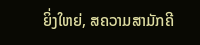ຍິ່ງໃຫຍ່, ສຄວາມສາມັກຄີ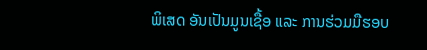ພິເສດ ອັນເປັນມູນເຊື້ອ ແລະ ການຮ່ວມມືຮອບ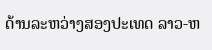ດ້ານລະຫວ່າງສອງປະເທດ ລາວ-ຫ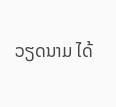ວຽດນາມ ໄດ້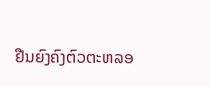ຢືນຍົງຄົງຕົວຕະຫລອ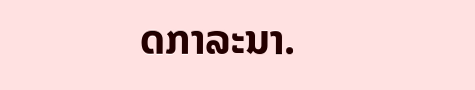ດກາລະນາ.